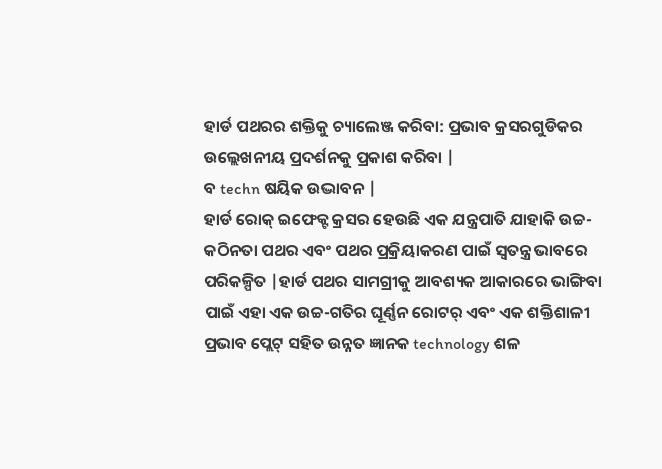ହାର୍ଡ ପଥରର ଶକ୍ତିକୁ ଚ୍ୟାଲେଞ୍ଜ କରିବା: ପ୍ରଭାବ କ୍ରସରଗୁଡିକର ଉଲ୍ଲେଖନୀୟ ପ୍ରଦର୍ଶନକୁ ପ୍ରକାଶ କରିବା |
ବ techn ଷୟିକ ଉଦ୍ଭାବନ |
ହାର୍ଡ ରୋକ୍ ଇଫେକ୍ଟ କ୍ରସର ହେଉଛି ଏକ ଯନ୍ତ୍ରପାତି ଯାହାକି ଉଚ୍ଚ-କଠିନତା ପଥର ଏବଂ ପଥର ପ୍ରକ୍ରିୟାକରଣ ପାଇଁ ସ୍ୱତନ୍ତ୍ର ଭାବରେ ପରିକଳ୍ପିତ |ହାର୍ଡ ପଥର ସାମଗ୍ରୀକୁ ଆବଶ୍ୟକ ଆକାରରେ ଭାଙ୍ଗିବା ପାଇଁ ଏହା ଏକ ଉଚ୍ଚ-ଗତିର ଘୂର୍ଣ୍ଣନ ରୋଟର୍ ଏବଂ ଏକ ଶକ୍ତିଶାଳୀ ପ୍ରଭାବ ପ୍ଲେଟ୍ ସହିତ ଉନ୍ନତ ଜ୍ଞାନକ technology ଶଳ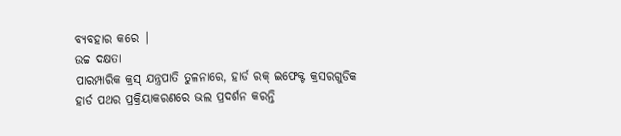ବ୍ୟବହାର କରେ |
ଉଚ୍ଚ ଦକ୍ଷତା
ପାରମ୍ପାରିକ କ୍ରସ୍ ଯନ୍ତ୍ରପାତି ତୁଳନାରେ, ହାର୍ଡ ରକ୍ ଇଫେକ୍ଟ କ୍ରସରଗୁଡିକ ହାର୍ଡ ପଥର ପ୍ରକ୍ରିୟାକରଣରେ ଭଲ ପ୍ରଦର୍ଶନ କରନ୍ତି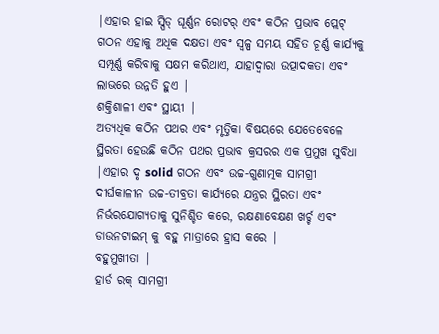|ଏହାର ହାଇ ସ୍ପିଡ୍ ଘୂର୍ଣ୍ଣନ ରୋଟର୍ ଏବଂ କଠିନ ପ୍ରଭାବ ପ୍ଲେଟ୍ ଗଠନ ଏହାକୁ ଅଧିକ ଦକ୍ଷତା ଏବଂ ସ୍ୱଳ୍ପ ସମୟ ସହିତ ଚୂର୍ଣ୍ଣ କାର୍ଯ୍ୟକୁ ସମ୍ପୂର୍ଣ୍ଣ କରିବାକୁ ସକ୍ଷମ କରିଥାଏ, ଯାହାଦ୍ୱାରା ଉତ୍ପାଦକତା ଏବଂ ଲାଭରେ ଉନ୍ନତି ହୁଏ |
ଶକ୍ତିଶାଳୀ ଏବଂ ସ୍ଥାୟୀ |
ଅତ୍ୟଧିକ କଠିନ ପଥର ଏବଂ ମୃତ୍ତିକା ବିଷୟରେ ଯେତେବେଳେ ସ୍ଥିରତା ହେଉଛି କଠିନ ପଥର ପ୍ରଭାବ କ୍ରସରର ଏକ ପ୍ରମୁଖ ସୁବିଧା |ଏହାର ଦୃ solid ଗଠନ ଏବଂ ଉଚ୍ଚ-ଗୁଣାତ୍ମକ ସାମଗ୍ରୀ ଦୀର୍ଘକାଳୀନ ଉଚ୍ଚ-ତୀବ୍ରତା କାର୍ଯ୍ୟରେ ଯନ୍ତ୍ରର ସ୍ଥିରତା ଏବଂ ନିର୍ଭରଯୋଗ୍ୟତାକୁ ସୁନିଶ୍ଚିତ କରେ, ରକ୍ଷଣାବେକ୍ଷଣ ଖର୍ଚ୍ଚ ଏବଂ ଡାଉନଟାଇମ୍ କୁ ବହୁ ମାତ୍ରାରେ ହ୍ରାସ କରେ |
ବହୁମୁଖୀତା |
ହାର୍ଡ ରକ୍ ସାମଗ୍ରୀ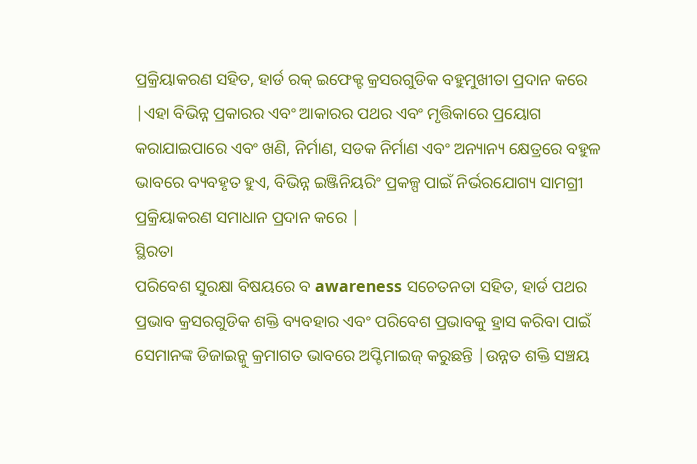ପ୍ରକ୍ରିୟାକରଣ ସହିତ, ହାର୍ଡ ରକ୍ ଇଫେକ୍ଟ କ୍ରସରଗୁଡିକ ବହୁମୁଖୀତା ପ୍ରଦାନ କରେ |ଏହା ବିଭିନ୍ନ ପ୍ରକାରର ଏବଂ ଆକାରର ପଥର ଏବଂ ମୃତ୍ତିକାରେ ପ୍ରୟୋଗ କରାଯାଇପାରେ ଏବଂ ଖଣି, ନିର୍ମାଣ, ସଡକ ନିର୍ମାଣ ଏବଂ ଅନ୍ୟାନ୍ୟ କ୍ଷେତ୍ରରେ ବହୁଳ ଭାବରେ ବ୍ୟବହୃତ ହୁଏ, ବିଭିନ୍ନ ଇଞ୍ଜିନିୟରିଂ ପ୍ରକଳ୍ପ ପାଇଁ ନିର୍ଭରଯୋଗ୍ୟ ସାମଗ୍ରୀ ପ୍ରକ୍ରିୟାକରଣ ସମାଧାନ ପ୍ରଦାନ କରେ |
ସ୍ଥିରତା
ପରିବେଶ ସୁରକ୍ଷା ବିଷୟରେ ବ awareness ସଚେତନତା ସହିତ, ହାର୍ଡ ପଥର ପ୍ରଭାବ କ୍ରସରଗୁଡିକ ଶକ୍ତି ବ୍ୟବହାର ଏବଂ ପରିବେଶ ପ୍ରଭାବକୁ ହ୍ରାସ କରିବା ପାଇଁ ସେମାନଙ୍କ ଡିଜାଇନ୍କୁ କ୍ରମାଗତ ଭାବରେ ଅପ୍ଟିମାଇଜ୍ କରୁଛନ୍ତି |ଉନ୍ନତ ଶକ୍ତି ସଞ୍ଚୟ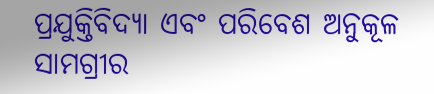ପ୍ରଯୁକ୍ତିବିଦ୍ୟା ଏବଂ ପରିବେଶ ଅନୁକୂଳ ସାମଗ୍ରୀର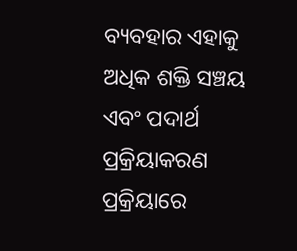ବ୍ୟବହାର ଏହାକୁ ଅଧିକ ଶକ୍ତି ସଞ୍ଚୟ ଏବଂ ପଦାର୍ଥ ପ୍ରକ୍ରିୟାକରଣ ପ୍ରକ୍ରିୟାରେ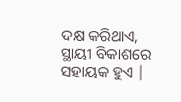ଦକ୍ଷ କରିଥାଏ, ସ୍ଥାୟୀ ବିକାଶରେ ସହାୟକ ହୁଏ |